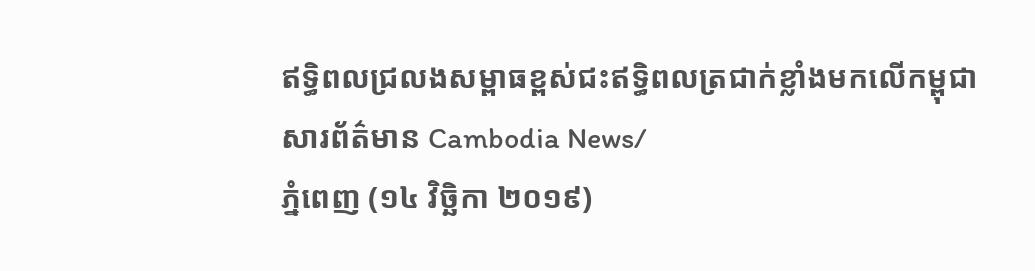ឥទ្ធិពលជ្រលងសម្ពាធខ្ពស់ជះឥទ្ធិពលត្រជាក់ខ្លាំងមកលើកម្ពុជា
សារព័ត៌មាន Cambodia News/
ភ្នំពេញ (១៤ វិច្ឆិកា ២០១៩)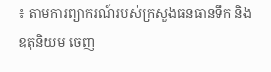៖ តាមការព្យាករណ៍របស់ក្រសួងធនធានទឹក និង ឧតុនិយម ចេញ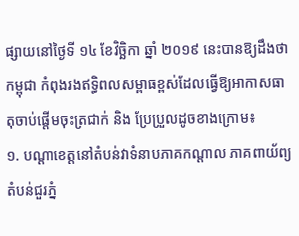ផ្សាយនៅថ្ងៃទី ១៤ ខែវិច្ឆិកា ឆ្នាំ ២០១៩ នេះបានឱ្យដឹងថាកម្ពុជា កំពុងរងឥទ្ធិពលសម្ពាធខ្ពស់ដែលធ្វើឱ្យអាកាសធាតុចាប់ផ្ដើមចុះត្រជាក់ និង ប្រែប្រួលដូចខាងក្រោម៖
១. បណ្តាខេត្តនៅតំបន់វាទំនាបភាគកណ្តាល ភាគពាយ័ព្យ តំបន់ជួរភ្នំ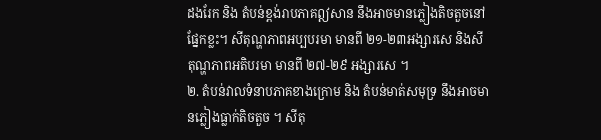ដងរែក និង តំបន់ខ្ពង់រាបភាគឦសាន នឹងអាចមានភ្លៀងតិចតួចនៅផ្នែកខ្លះ។ សីតុណ្ហភាពអប្បបរមា មានពី ២១-២៣អង្សារសេ និងសីតុណ្ហភាពអតិបរមា មានពី ២៧-២៩ អង្សារសេ ។
២. តំបន់វាលទំនាបភាគខាងក្រោម និង តំបន់មាត់សមុទ្រ នឹងអាចមានភ្លៀងធ្លាក់តិចតួច ។ សីតុ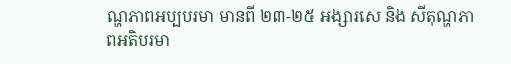ណ្ហភាពអប្បបរមា មានពី ២៣-២៥ អង្សារសេ និង សីតុណ្ហភាពអតិបរមា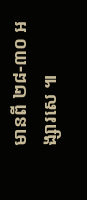មានពី ២៨-៣០ អង្សារសេ ៕